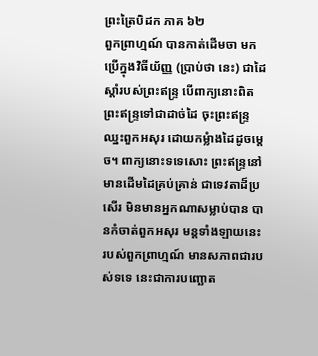ព្រះត្រៃបិដក ភាគ ៦២
ពួកព្រាហ្មណ៍ បានកាត់ដើមចា មកប្រើក្នុងវិធីយ័ញ្ញ (ប្រាប់ថា នេះ) ជាដៃស្តាំរបស់ព្រះឥន្រ្ទ បើពាក្យនោះពិត ព្រះឥន្រ្ទទៅជាដាច់ដៃ ចុះព្រះឥន្រ្ទឈ្នះពួកអសុរ ដោយកម្លំាងដៃដូចម្តេច។ ពាក្យនោះទទេសោះ ព្រះឥន្រ្ទនៅមានដើមដៃគ្រប់គ្រាន់ ជាទេវតាដ៏ប្រសើរ មិនមានអ្នកណាសម្លាប់បាន បានកំចាត់ពួកអសុរ មន្តទាំងឡាយនេះ របស់ពួកព្រាហ្មណ៍ មានសភាពជារបស់ទទេ នេះជាការបញ្ឆោត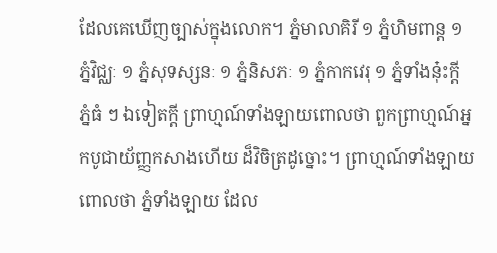ដែលគេឃើញច្បាស់ក្នុងលោក។ ភ្នំមាលាគិរី ១ ភ្នំហិមពាន្ត ១ ភ្នំវិជ្ឈៈ ១ ភ្នំសុទស្សនៈ ១ ភ្នំនិសភៈ ១ ភ្នំកាកវេរុ ១ ភ្នំទាំងនុ៎ះក្តី ភ្នំធំ ៗ ឯទៀតក្តី ព្រាហ្មណ៍ទាំងឡាយពោលថា ពួកព្រាហ្មណ៍អ្នកបូជាយ័ញ្ញកសាងហើយ ដ៏វិចិត្រដូច្នោះ។ ព្រាហ្មណ៍ទាំងឡាយពោលថា ភ្នំទាំងឡាយ ដែល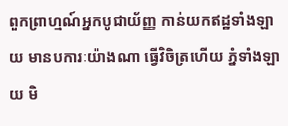ពួកព្រាហ្មណ៍អ្នកបូជាយ័ញ្ញ កាន់យកឥដ្ឋទាំងឡាយ មានបការៈយ៉ាងណា ធ្វើវិចិត្រហើយ ភ្នំទាំងឡាយ មិ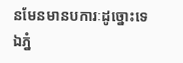នមែនមានបការៈដូច្នោះទេ ឯភ្នំ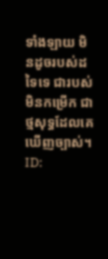ទាំងឡាយ មិនដូចរបស់ដទៃទេ ជារបស់មិនកម្រើក ជាថ្មសុទ្ធដែលគេឃើញច្បាស់។
ID: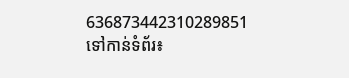636873442310289851
ទៅកាន់ទំព័រ៖